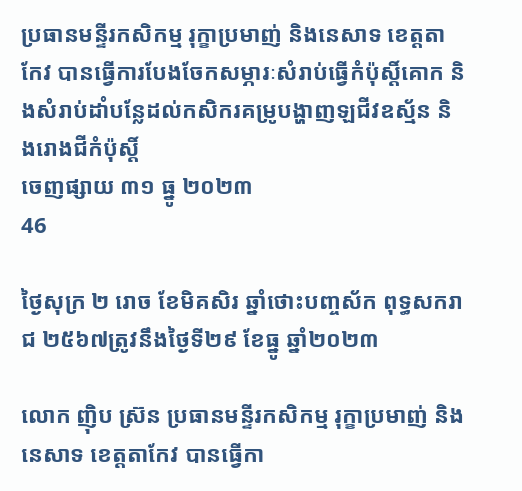ប្រធានមន្ទីរកសិកម្ម រុក្ខាប្រមាញ់ និងនេសាទ ខេត្តតាកែវ បានធ្វើការបែងចែកសម្ភារៈសំរាប់ធ្វើកំប៉ុស្តិ៍គោក និងសំរាប់ដាំបន្លែដល់កសិករគម្រូបង្ហាញឡជីវឧស្ម័ន និងរោងជីកំប៉ុស្តិ៍
ចេញផ្សាយ ៣១ ធ្នូ ២០២៣
46

ថ្ងៃសុក្រ ២ រោច ខែមិគសិរ ឆ្នាំថោះបញ្ចស័ក ពុទ្ធសករាជ ២៥៦៧ត្រូវនឹងថ្ងៃទី២៩ ខែធ្នូ ឆ្នាំ២០២៣

លោក ញ៉ិប ស្រ៊ន ប្រធានមន្ទីរកសិកម្ម រុក្ខាប្រមាញ់ និងនេសាទ ខេត្តតាកែវ បានធ្វើកា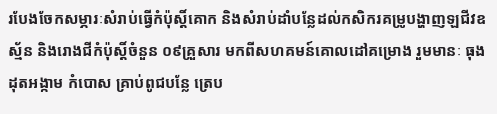របែងចែកសម្ភារៈសំរាប់ធ្វើកំប៉ុស្តិ៍គោក និងសំរាប់ដាំបន្លែដល់កសិករគម្រូបង្ហាញឡជីវឧស្ម័ន និងរោងជីកំប៉ុស្តិ៍ចំនួន ០៩គ្រួសារ មកពីសហគមន៍គោលដៅគម្រោង រួមមានៈ ធុងដុតអង្កាម កំបោស គ្រាប់ពូជបន្លែ ត្រេប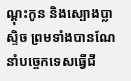ណ្តុះកូន និងស្បោងប្លាស្ទិច ព្រមទាំងបានណែនាំបច្ចេកទេសធ្វើជី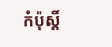កំប៉ុស្តិ៍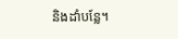និងដាំបន្លែ។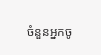ចំនួនអ្នកចូ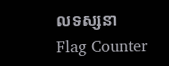លទស្សនា
Flag Counter